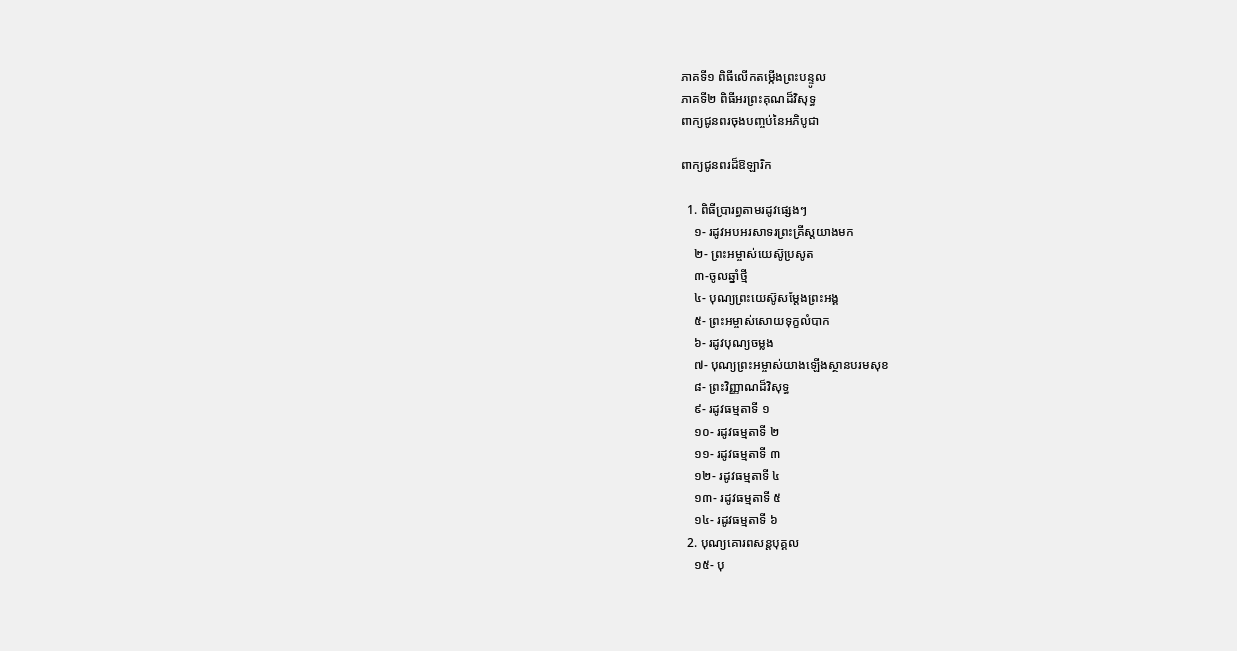ភាគទី១ ពិធីលើកតម្កើងព្រះបន្ទូល
ភាគទី២ ពិធីអរព្រះគុណដ៏វិសុទ្ធ
ពាក្យជូនពរចុងបញ្ចប់នៃអភិបូជា

ពាក្យជូនពរដ៏ឱឡារិក

  1. ពិធីប្រារព្ធតាមរដូវផ្សេងៗ
    ១- រដូវអបអរសាទរព្រះគ្រីស្តយាងមក
    ២- ព្រះអម្ចាស់យេស៊ូប្រសូត
    ៣-ចូលឆ្នាំថ្មី
    ៤- បុណ្យព្រះយេស៊ូសម្តែងព្រះអង្គ
    ៥- ព្រះអម្ចាស់សោយទុក្ខលំបាក
    ៦- រដូវបុណ្យចម្លង
    ៧- បុណ្យព្រះអម្ចាស់យាងឡើងស្ថានបរមសុខ
    ៨- ព្រះវិញ្ញាណដ៏វិសុទ្ធ
    ៩- រដូវធម្មតាទី ១
    ១០- រដូវធម្មតាទី ២
    ១១- រដូវធម្មតាទី ៣
    ១២- រដូវធម្មតាទី ៤
    ១៣- រដូវធម្មតាទី ៥
    ១៤- រដូវធម្មតាទី ៦
  2. បុណ្យគោរពសន្តបុគ្គល
    ១៥- បុ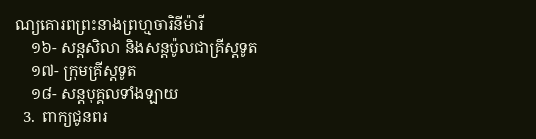ណ្យគោរពព្រះនាងព្រហ្មចារិនីម៉ារី
    ១៦- សន្តសិលា និងសន្តប៉ូលជាគ្រីស្តទូត
    ១៧- ក្រុមគ្រីស្តទូត
    ១៨- សន្តបុគ្គលទាំងឡាយ
  3.  ពាក្យជូនពរ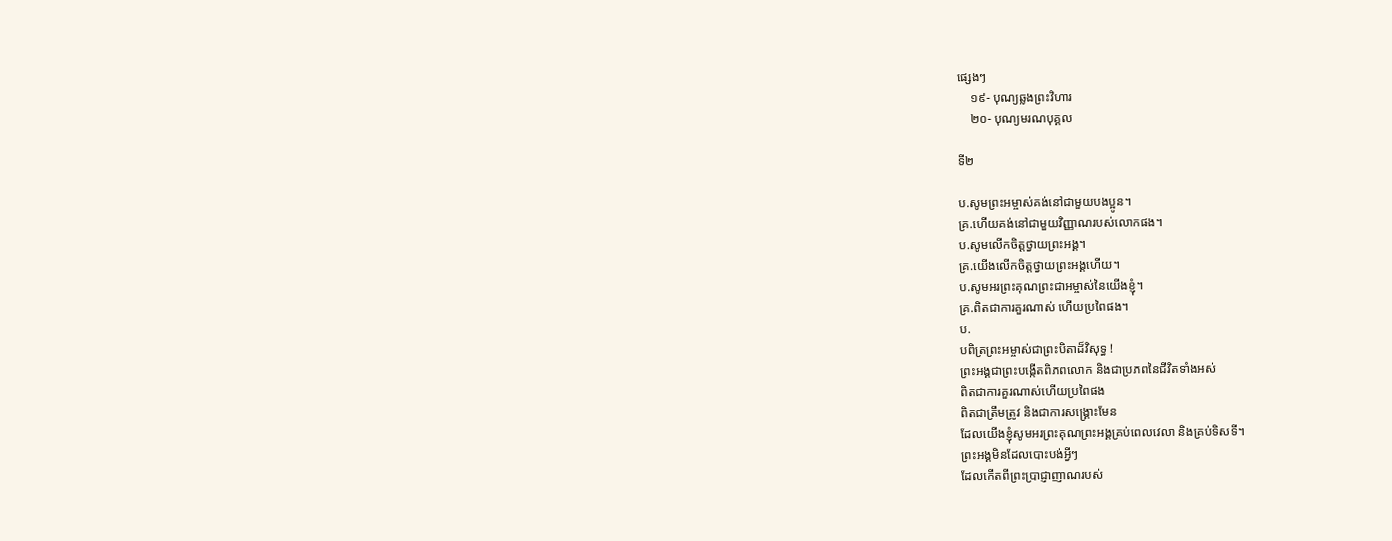ផ្សេងៗ
    ១៩- បុណ្យឆ្លងព្រះវិហារ
    ២០- បុណ្យមរណបុគ្គល

ទី២

ប.សូមព្រះអម្ចាស់គង់នៅជាមួយបងប្អូន។
គ្រ.ហើយគង់នៅជាមួយវិញ្ញាណរបស់លោកផង។
ប.សូមលើកចិត្តថ្វាយព្រះអង្គ។
គ្រ.យើងលើកចិត្តថ្វាយព្រះអង្គហើយ។
ប.សូមអរព្រះគុណព្រះជាអម្ចាស់នៃយើងខ្ញុំ។
គ្រ.ពិតជាការគួរណាស់ ហើយប្រពៃផង។
ប.
បពិត្រព្រះអម្ចាស់ជាព្រះបិតាដ៏វិសុទ្ធ !
ព្រះអង្គជាព្រះបង្កើតពិភពលោក និងជាប្រភពនៃជីវិតទាំងអស់
ពិតជាការគួរណាស់ហើយប្រពៃផង
ពិតជាត្រឹមត្រូវ និងជាការសង្រ្គោះមែន
ដែលយើងខ្ញុំសូមអរព្រះគុណព្រះអង្គគ្រប់ពេលវេលា និងគ្រប់ទិសទី។
ព្រះអង្គមិនដែលបោះបង់អ្វីៗ
ដែលកើតពីព្រះប្រាជ្ញាញាណរបស់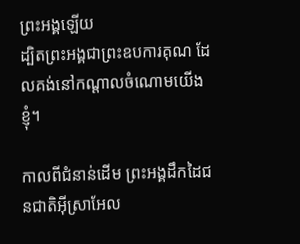ព្រះអង្គឡើយ
ដ្បិតព្រះអង្គជាព្រះឧបការគុណ ដែលគង់នៅកណ្តាលចំណោមយើងខ្ញុំ។

កាលពីជំនាន់ដើម ព្រះអង្គដឹកដៃជនជាតិអ៊ីស្រាអែល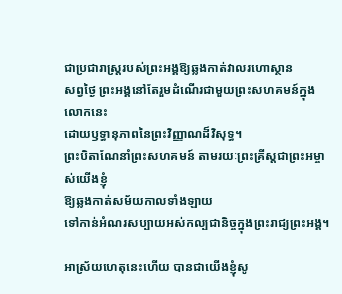ជាប្រជារាស្រ្តរបស់ព្រះអង្គឱ្យឆ្លងកាត់វាលរហោស្ថាន
សព្វថ្ងៃ ព្រះអង្គនៅតែរួមដំណើរជាមួយព្រះសហគមន៍ក្នុងលោកនេះ
ដោយឫទ្ធានុភាពនៃព្រះវិញ្ញាណដ៏វិសុទ្ធ។
ព្រះបិតាណែនាំព្រះសហគមន៍ តាមរយៈព្រះគ្រីស្តជាព្រះអម្ចាស់យើងខ្ញុំ
ឱ្យឆ្លងកាត់សម័យកាលទាំងឡាយ
ទៅកាន់អំណរសប្បាយអស់កល្បជានិច្ចក្នុងព្រះរាជ្យព្រះអង្គ។

អាស្រ័យហេតុនេះហើយ បានជាយើងខ្ញុំសូ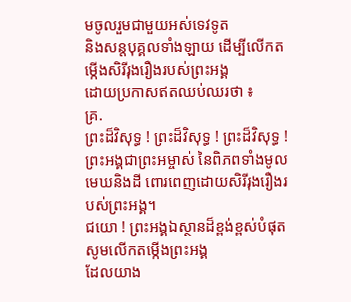មចូលរួមជាមួយអស់ទេវទូត
និងសន្តបុគ្គលទាំងឡាយ ដើម្បីលើកតម្កេីងសិរីរុងរឿងរបស់ព្រះអង្គ
ដោយប្រកាសឥតឈប់ឈរថា ៖
គ្រ.
ព្រះដ៏វិសុទ្ធ ! ព្រះដ៏វិសុទ្ធ ! ព្រះដ៏វិសុទ្ធ !
ព្រះអង្គជាព្រះអម្ចាស់ នៃពិភពទាំងមូល
មេឃនិងដី ពោរពេញដោយសិរីរុងរឿងរបស់ព្រះអង្គ។
ជយោ ! ព្រះអង្គឯស្ថានដ៏ខ្ពង់ខ្ពស់បំផុត
សូមលើកតម្កេីងព្រះអង្គ
ដែលយាង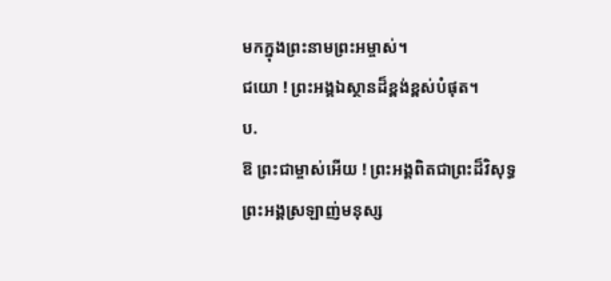មកក្នុងព្រះនាមព្រះអម្ចាស់។
ជយោ ! ព្រះអង្គឯស្ថានដ៏ខ្ពង់ខ្ពស់បំផុត។
ប.
ឱ ព្រះជាម្ចាស់អើយ ! ព្រះអង្គពិតជាព្រះដ៏វិសុទ្ធ
ព្រះអង្គស្រឡាញ់មនុស្ស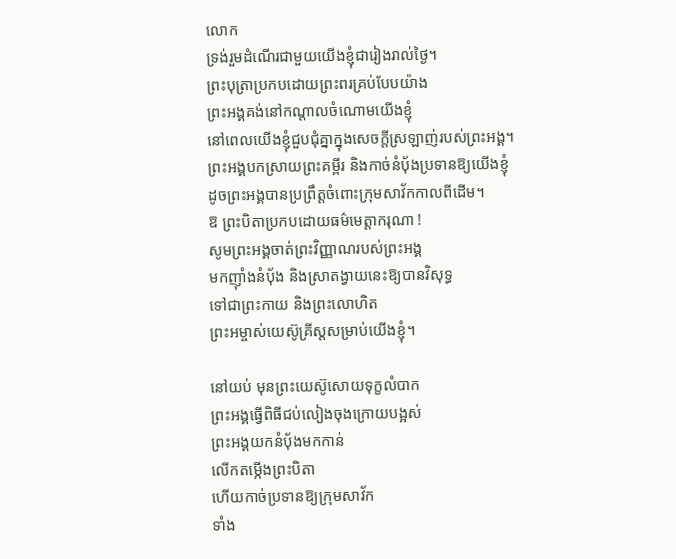លោក
ទ្រង់រួមដំណើរជាមួយយើងខ្ញុំជារៀងរាល់ថ្ងៃ។
ព្រះបុត្រាប្រកបដោយព្រះពរគ្រប់បែបយ៉ាង
ព្រះអង្គគង់នៅកណ្តាលចំណោមយើងខ្ញុំ
នៅពេលយើងខ្ញុំជួបជុំគ្នាក្នុងសេចក្តីស្រឡាញ់របស់ព្រះអង្គ។
ព្រះអង្គបកស្រាយព្រះគម្ពីរ និងកាច់នំបុ័ងប្រទានឱ្យយើងខ្ញុំ
ដូចព្រះអង្គបានប្រព្រឹត្តចំពោះក្រុមសាវ័កកាលពីដើម។
ឱ ព្រះបិតាប្រកបដោយធម៌មេត្តាករុណា !
សូមព្រះអង្គចាត់ព្រះវិញ្ញាណរបស់ព្រះអង្គ
មកញុាំងនំបុ័ង និងស្រាតង្វាយនេះឱ្យបានវិសុទ្ធ
ទៅជាព្រះកាយ និងព្រះលោហិត
ព្រះអម្ចាស់យេស៊ូគ្រីស្តសម្រាប់យើងខ្ញុំ។

នៅយប់ មុនព្រះយេស៊ូសោយទុក្ខលំបាក
ព្រះអង្គធ្វើពិធីជប់លៀងចុងក្រោយបង្អស់
ព្រះអង្គយកនំបុ័ងមកកាន់
លើកតម្កេីងព្រះបិតា
ហើយកាច់ប្រទានឱ្យក្រុមសាវ័ក
ទាំង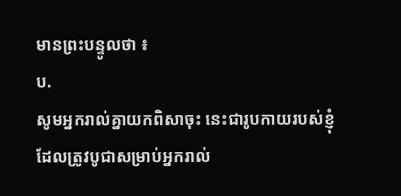មានព្រះបន្ទូលថា ៖
ប.
សូមអ្នករាល់គ្នាយកពិសាចុះ នេះជារូបកាយរបស់ខ្ញុំ
ដែលត្រូវបូជាសម្រាប់អ្នករាល់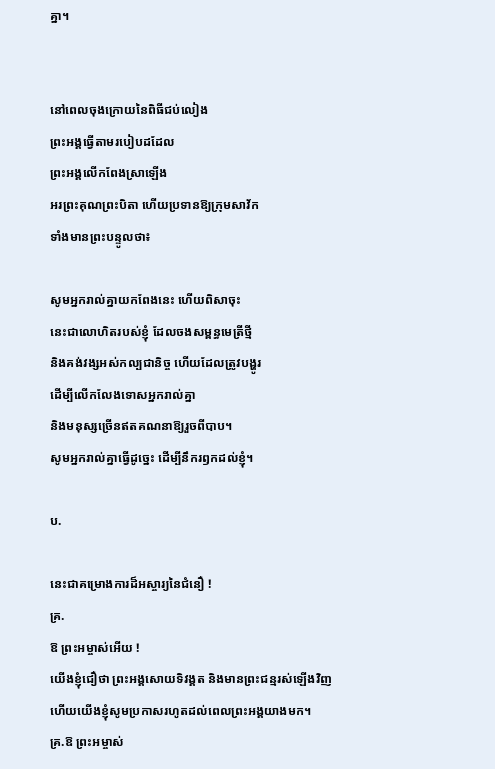គ្នា។


នៅពេលចុងក្រោយនៃពិធីជប់លៀង
ព្រះអង្គធ្វើតាមរបៀបដដែល
ព្រះអង្គលើកពែងស្រាឡើង
អរព្រះគុណព្រះបិតា ហើយប្រទានឱ្យក្រុមសាវ័ក
ទាំងមានព្រះបន្ទូលថា៖

សូមអ្នករាល់គ្នាយកពែងនេះ ហើយពិសាចុះ
នេះជាលោហិតរបស់ខ្ញុំ ដែលចងសម្ពន្ធមេត្រីថ្មី
និងគង់វង្សអស់កល្បជានិច្ច ហើយដែលត្រូវបង្ហូរ
ដើម្បីលើកលែងទោសអ្នករាល់គ្នា
និងមនុស្សច្រើនឥតគណនាឱ្យរួចពីបាប។
សូមអ្នករាល់គ្នាធ្វើដូច្នេះ ដើម្បីនឹករឭកដល់ខ្ញុំ។

ប.

នេះជាគម្រោងការដ៏អស្ចារ្យនៃជំនឿ !
គ្រ.
ឱ ព្រះអម្ចាស់អើយ !
យើងខ្ញុំជឿថា ព្រះអង្គសោយទិវង្គត និងមានព្រះជន្មរស់ឡើងវិញ
ហើយយើងខ្ញុំសូមប្រកាសរហូតដល់ពេលព្រះអង្គយាងមក។
គ្រ.ឱ ព្រះអម្ចាស់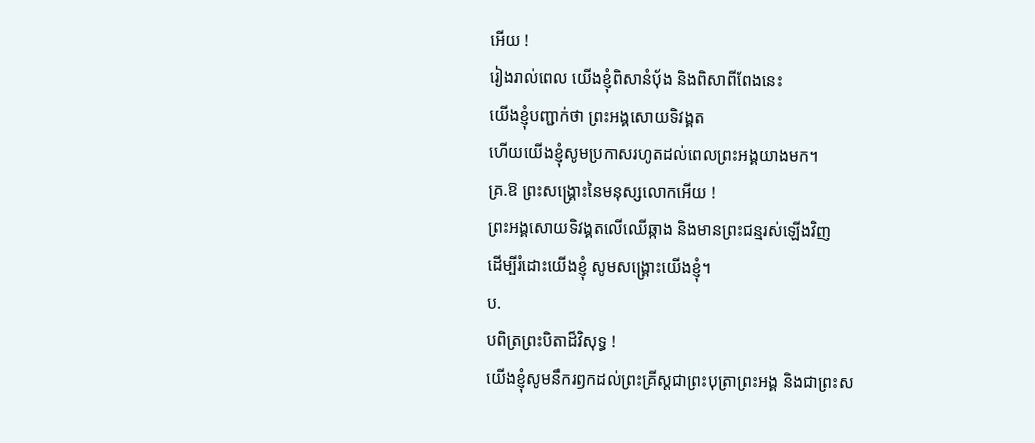អើយ !
រៀងរាល់ពេល យើងខ្ញុំពិសានំបុ័ង និងពិសាពីពែងនេះ
យើងខ្ញុំបញ្ជាក់ថា ព្រះអង្គសោយទិវង្គត
ហើយយើងខ្ញុំសូមប្រកាសរហូតដល់ពេលព្រះអង្គយាងមក។
គ្រ.ឱ ព្រះសង្រ្គោះនៃមនុស្សលោកអើយ !
ព្រះអង្គសោយទិវង្គតលើឈើឆ្កាង និងមានព្រះជន្មរស់ឡើងវិញ
ដើម្បីរំដោះយើងខ្ញុំ សូមសង្រ្គោះយើងខ្ញុំ។
ប.
បពិត្រព្រះបិតាដ៏វិសុទ្ធ !
យើងខ្ញុំសូមនឹករឭកដល់ព្រះគ្រីស្តជាព្រះបុត្រាព្រះអង្គ និងជាព្រះស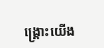ង្រ្គោះយើង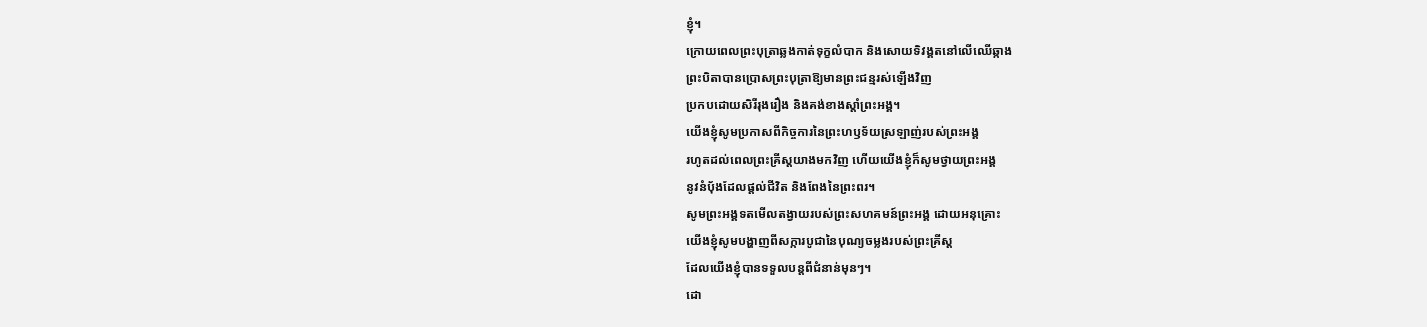ខ្ញុំ។
ក្រោយពេលព្រះបុត្រាឆ្លងកាត់ទុក្ខលំបាក និងសោយទិវង្គតនៅលើឈើឆ្កាង
ព្រះបិតាបានប្រោសព្រះបុត្រាឱ្យមានព្រះជន្មរស់ឡើងវិញ
ប្រកបដោយសិរីរុងរឿង និងគង់ខាងស្តាំព្រះអង្គ។
យើងខ្ញុំសូមប្រកាសពីកិច្ចការនៃព្រះហឫទ័យស្រឡាញ់របស់ព្រះអង្គ
រហូតដល់ពេលព្រះគ្រីស្តយាងមកវិញ ហើយយើងខ្ញុំក៏សូមថ្វាយព្រះអង្គ
នូវនំបុ័ងដែលផ្តល់ជីវិត និងពែងនៃព្រះពរ។
សូមព្រះអង្គទតមើលតង្វាយរបស់ព្រះសហគមន៍ព្រះអង្គ ដោយអនុគ្រោះ
យើងខ្ញុំសូមបង្ហាញពីសក្ការបូជានៃបុណ្យចម្លងរបស់ព្រះគ្រីស្ត
ដែលយើងខ្ញុំបានទទួលបន្តពីជំនាន់មុនៗ។
ដោ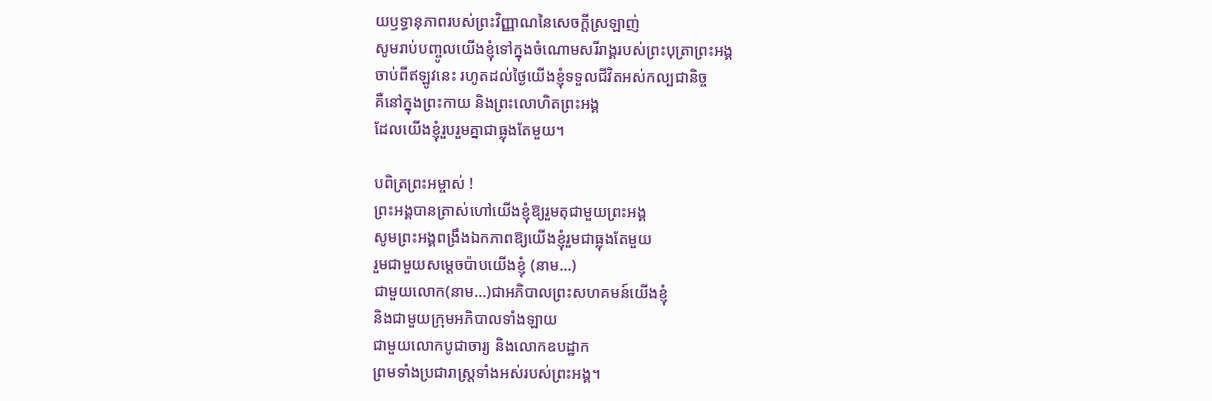យឫទ្ធានុភាពរបស់ព្រះវិញ្ញាណនៃសេចក្តីស្រឡាញ់
សូមរាប់បញ្ចូលយើងខ្ញុំទៅក្នុងចំណោមសរីរាង្គរបស់ព្រះបុត្រាព្រះអង្គ
ចាប់ពីឥឡូវនេះ រហូតដល់ថ្ងៃយើងខ្ញុំទទួលជីវិតអស់កល្បជានិច្ច
គឺនៅក្នុងព្រះកាយ និងព្រះលោហិតព្រះអង្គ
ដែលយើងខ្ញុំរួបរួមគ្នាជាធ្លុងតែមួយ។

បពិត្រព្រះអម្ចាស់ !
ព្រះអង្គបានត្រាស់ហៅយើងខ្ញុំឱ្យរួមតុជាមួយព្រះអង្គ
សូមព្រះអង្គពង្រឹងឯកភាពឱ្យយើងខ្ញុំរួមជាធ្លុងតែមួយ
រួមជាមួយសម្តេចប៉ាបយើងខ្ញុំ (នាម…)
ជាមួយលោក(នាម…)ជាអភិបាលព្រះសហគមន៍យើងខ្ញុំ
និងជាមួយក្រុមអភិបាលទាំងឡាយ
ជាមួយលោកបូជាចារ្យ និងលោកឧបដ្ឋាក
ព្រមទាំងប្រជារាស្រ្តទាំងអស់របស់ព្រះអង្គ។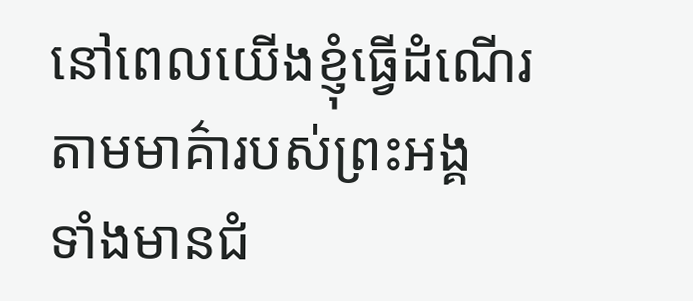នៅពេលយើងខ្ញុំធ្វើដំណើរតាមមាគ៌ារបស់ព្រះអង្គ
ទាំងមានជំ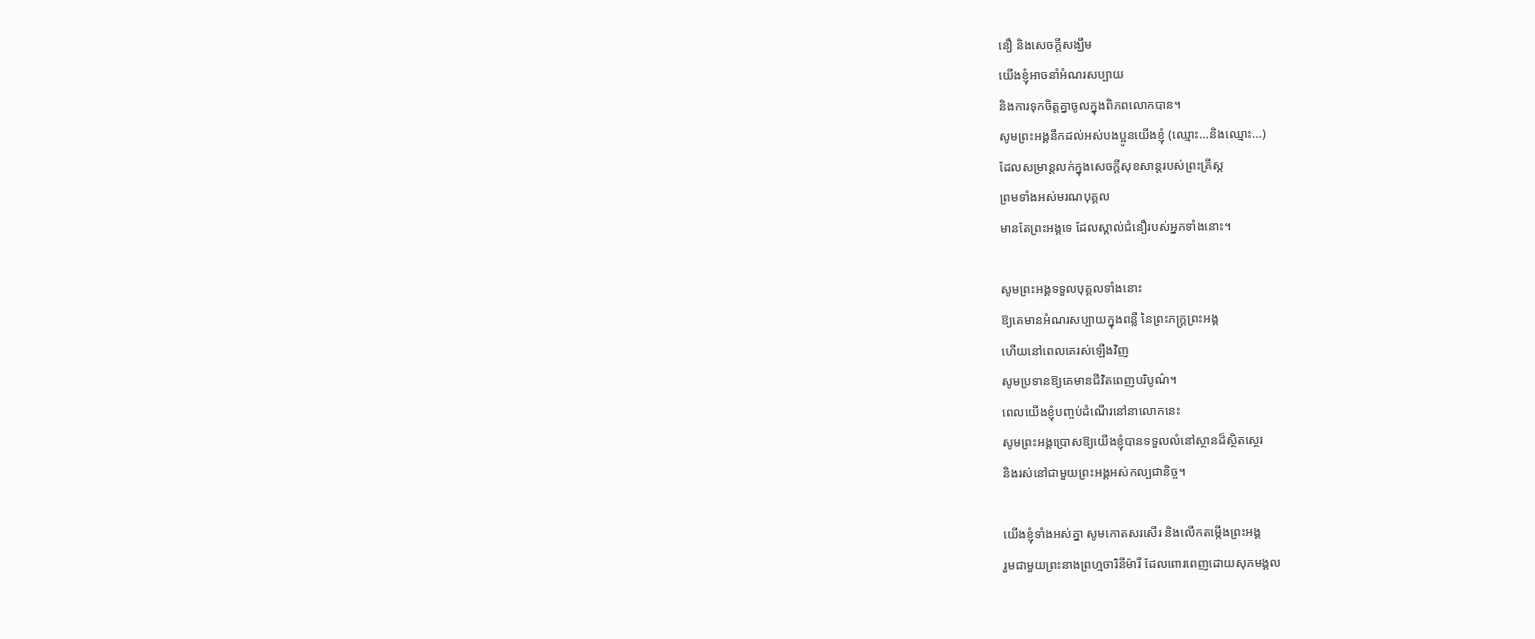នឿ និងសេចក្តីសង្ឃឹម
យើងខ្ញុំអាចនាំអំណរសប្បាយ
និងការទុកចិត្តគ្នាចូលក្នុងពិភពលោកបាន។
សូមព្រះអង្គនឹកដល់អស់បងប្អូនយើងខ្ញុំ (ឈ្មោះ…និងឈ្មោះ…)
ដែលសម្រាន្តលក់ក្នុងសេចក្តីសុខសាន្តរបស់ព្រះគ្រីស្ត
ព្រមទាំងអស់មរណបុគ្គល
មានតែព្រះអង្គទេ ដែលស្គាល់ជំនឿរបស់អ្នកទាំងនោះ។

សូមព្រះអង្គទទួលបុគ្គលទាំងនោះ
ឱ្យគេមានអំណរសប្បាយក្នុងពន្លឺ នៃព្រះភក្រ្តព្រះអង្គ
ហើយនៅពេលគេរស់ឡើងវិញ
សូមប្រទានឱ្យគេមានជីវិតពេញបរិបូណ៌។
ពេលយើងខ្ញុំបញ្ចប់ដំណើរនៅនាលោកនេះ
សូមព្រះអង្គប្រោសឱ្យយើងខ្ញុំបានទទួលលំនៅស្ថានដ៏ស្ថិតស្ថេរ
និងរស់នៅជាមួយព្រះអង្គអស់កល្បជានិច្ច។

យើងខ្ញុំទាំងអស់គ្នា សូមកោតសរសើរ និងលើកតម្កេីងព្រះអង្គ
រួមជាមួយព្រះនាងព្រហ្មចារិនីម៉ារី ដែលពោរពេញដោយសុភមង្គល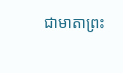ជាមាតាព្រះ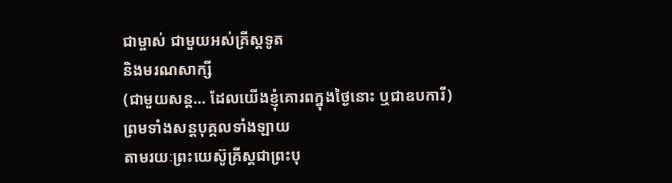ជាម្ចាស់ ជាមួយអស់គ្រីស្តទូត
និងមរណសាក្សី
(ជាមួយសន្ត… ដែលយើងខ្ញុំគោរពក្នុងថ្ងៃនោះ ឬជាឧបការី)
ព្រមទាំងសន្តបុគ្គលទាំងឡាយ
តាមរយៈព្រះយេស៊ូគ្រីស្តជាព្រះបុ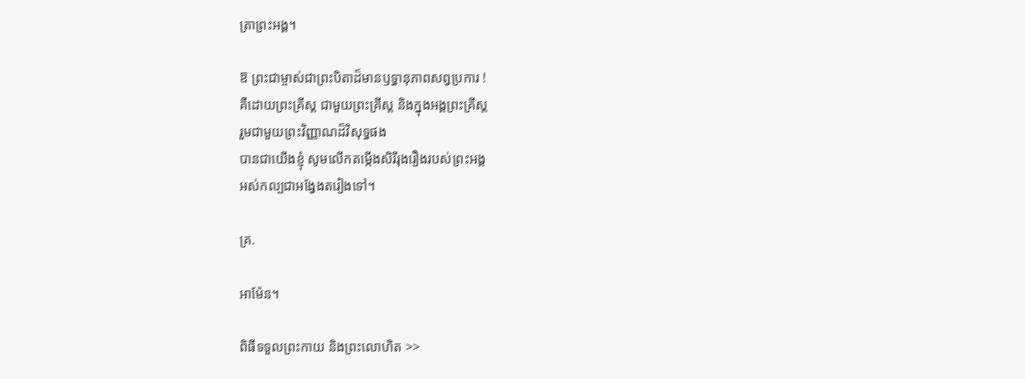ត្រាព្រះអង្គ។

ឱ ព្រះជាម្ចាស់ជាព្រះបិតាដ៏មានឫទ្ធានុភាពសព្វប្រការ !
គឺដោយព្រះគ្រីស្ត ជាមួយព្រះគ្រីស្ត និងក្នុងអង្គព្រះគ្រីស្ត
រួមជាមួយព្រះវិញ្ញាណដ៏វិសុទ្ធផង
បានជាយើងខ្ញុំ សូមលើកតម្កេីងសិរីរុងរឿងរបស់ព្រះអង្គ
អស់កល្បជាអង្វែងតរៀងទៅ។

គ្រ.

អាម៉ែន។

ពិធីទទួលព្រះកាយ និងព្រះលោហិត >>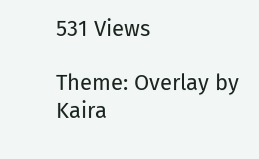531 Views

Theme: Overlay by Kaira